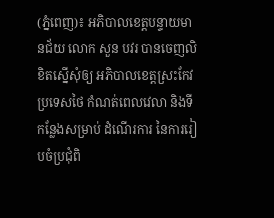(ភ្នំពេញ)៖ អភិបាលខេត្តបន្ទាយមានជ័យ លោក សួន បវរ បានចេញលិខិតស្នើសុំឲ្យ អភិបាលខេត្តស្រះកែវ ប្រទេសថៃ កំណត់ពេលវេលា និងទីកន្លែងសម្រាប់ ដំណើរការ នៃការរៀបចំប្រជុំពិ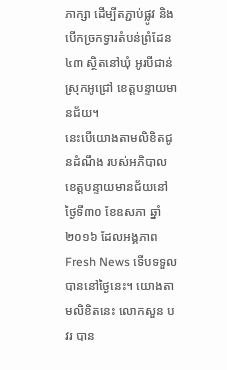ភាក្សា ដើម្បីតភ្ជាប់ផ្លូវ និងបើកច្រកទ្វារតំបន់ព្រំដែន៤៣ ស្ថិតនៅឃុំ អូរបីជាន់ ស្រុកអូជ្រៅ ខេត្តបន្ទាយមានជ័យ។
នេះបើយោងតាមលិខិតជូនដំណឹង របស់អភិបាលខេត្តបន្ទាយមានជ័យនៅថ្ងៃទី៣០ ខែឧសភា ឆ្នាំ២០១៦ ដែលអង្គភាព Fresh News ទើបទទួលបាននៅថ្ងៃនេះ។ យោងតាមលិខិតនេះ លោកសួន បវរ បាន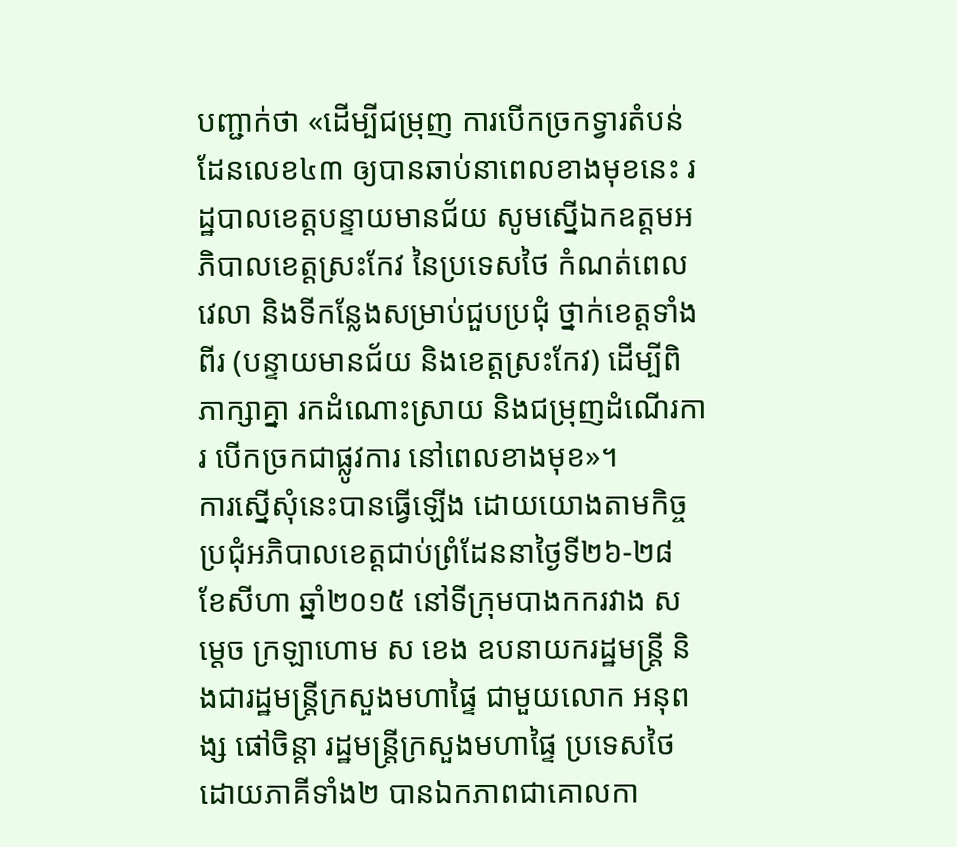បញ្ជាក់ថា «ដើម្បីជម្រុញ ការបើកច្រកទ្វារតំបន់ដែនលេខ៤៣ ឲ្យបានឆាប់នាពេលខាងមុខនេះ រដ្ឋបាលខេត្តបន្ទាយមានជ័យ សូមស្នើឯកឧត្តមអភិបាលខេត្តស្រះកែវ នៃប្រទេសថៃ កំណត់ពេលវេលា និងទីកន្លែងសម្រាប់ជួបប្រជុំ ថ្នាក់ខេត្តទាំងពីរ (បន្ទាយមានជ័យ និងខេត្តស្រះកែវ) ដើម្បីពិភាក្សាគ្នា រកដំណោះស្រាយ និងជម្រុញដំណើរការ បើកច្រកជាផ្លូវការ នៅពេលខាងមុខ»។
ការស្នើសុំនេះបានធ្វើឡើង ដោយយោងតាមកិច្ចប្រជុំអភិបាលខេត្តជាប់ព្រំដែននាថ្ងៃទី២៦-២៨ ខែសីហា ឆ្នាំ២០១៥ នៅទីក្រុមបាងកករវាង សម្តេច ក្រឡាហោម ស ខេង ឧបនាយករដ្ឋមន្រ្តី និងជារដ្ឋមន្រ្តីក្រសួងមហាផ្ទៃ ជាមួយលោក អនុពង្ស ផៅចិន្តា រដ្ឋមន្រ្តីក្រសួងមហាផ្ទៃ ប្រទេសថៃ ដោយភាគីទាំង២ បានឯកភាពជាគោលកា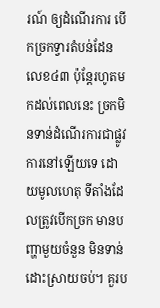រណ៍ ឲ្យដំណើរការ បើកច្រកទ្វារតំបន់ដែនលេខ៤៣ ប៉ុន្តែរហូតមកដល់ពេលនេះ ច្រកមិនទាន់ដំណើរការជាផ្លូវការនៅឡើយទេ ដោយមូលហេតុ ទីតាំងដែលត្រូវបើកច្រក មានបញ្ហាមួយចំនួន មិនទាន់ដោះស្រាយចប់។ គួរប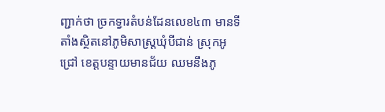ញ្ជាក់ថា ច្រកទ្វារតំបន់ដែនលេខ៤៣ មានទីតាំងស្ថិតនៅភូមិសាស្រ្តឃុំបីជាន់ ស្រុកអូជ្រៅ ខេត្តបន្ទាយមានជ័យ ឈមនឹងភូ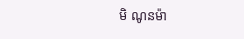មិ ណូនម៉ា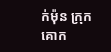ក់ម៉ុន ក្រុកគោក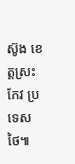ស៊ូង ខេត្តស្រះកែវ ប្រទេសថៃ៕